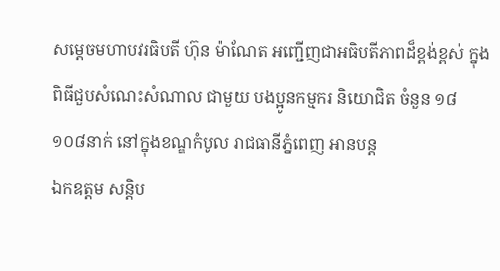សម្តេចមហាបវរធិបតី ហ៊ុន ម៉ាណែត អញ្ជើញជាអធិបតីភាពដ៏ខ្ពង់ខ្ពស់ ក្នុងពិធីជួបសំណេះសំណាល ជាមួយ បងប្អូនកម្មករ និយោជិត ចំនួន ១៨ ១០៨នាក់ នៅក្នុងខណ្ឌកំបូល រាជធានីភ្នំពេញ អានបន្ត
ឯកឧត្តម សន្តិប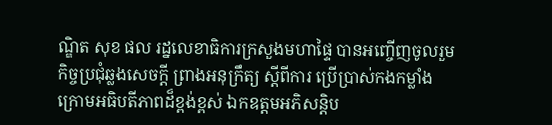ណ្ឌិត សុខ ផល រដ្នលេខាធិការក្រសួងមហាផ្ទៃ បានអញ្ចើញចូលរួម កិច្ចប្រជុំឆ្លងសេចក្ដី ព្រាងអនុក្រឹត្យ ស្ដីពីការ ប្រើប្រាស់កងកម្លាំង ក្រោមអធិបតីភាពដ៏ខ្ពង់ខ្ពស់ ឯកឧត្តមអភិសន្តិប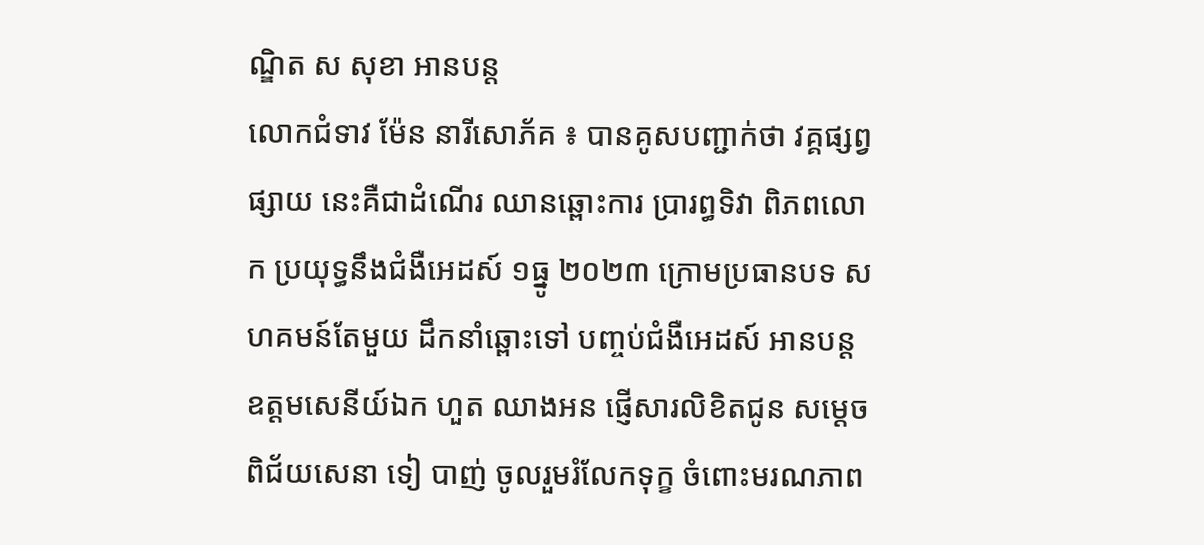ណ្ឌិត ស សុខា អានបន្ត
លោកជំទាវ ម៉ែន នារីសោភ័គ ៖ បានគូសបញ្ជាក់ថា វគ្គផ្សព្វផ្សាយ នេះគឺជាដំណើរ ឈានឆ្ពោះការ ប្រារព្ធទិវា ពិភពលោក ប្រយុទ្ធនឹងជំងឺអេដស៍ ១ធ្នូ ២០២៣ ក្រោមប្រធានបទ សហគមន៍តែមួយ ដឹកនាំឆ្ពោះទៅ បញ្ចប់ជំងឺអេដស៍ អានបន្ត
ឧត្ដមសេនីយ៍ឯក ហួត ឈាងអន ផ្ញើសារលិខិតជូន សម្ដេចពិជ័យសេនា ទៀ បាញ់ ចូលរួមរំលែកទុក្ខ ចំពោះមរណភាព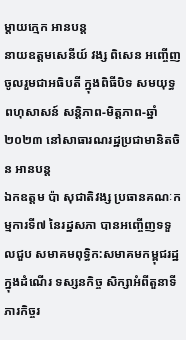ម្ដាយក្មេក អានបន្ត
នាយឧត្តមសេនីយ៍ វង្ស ពិសេន អញ្ចើញចូលរួមជាអធិបតី ក្នុងពិធីបិទ សមយុទ្ធពហុសាសន៍ សន្តិភាព-មិត្តភាព-ឆ្នាំ២០២៣ នៅសាធារណរដ្ឋប្រជាមានិតចិន អានបន្ត
ឯកឧត្តម ប៉ា សុជាតិវង្ស ប្រធានគណៈកម្មការទី៧ នៃរដ្នសភា បានអញ្ចើញទទួលជួប សមាគមពុទ្ធិក:សមាគមកម្ពុជរដ្ឋ ក្នុងដំណើរ ទស្សនកិច្ច សិក្សាអំពីតួនាទី ភារកិច្ចរ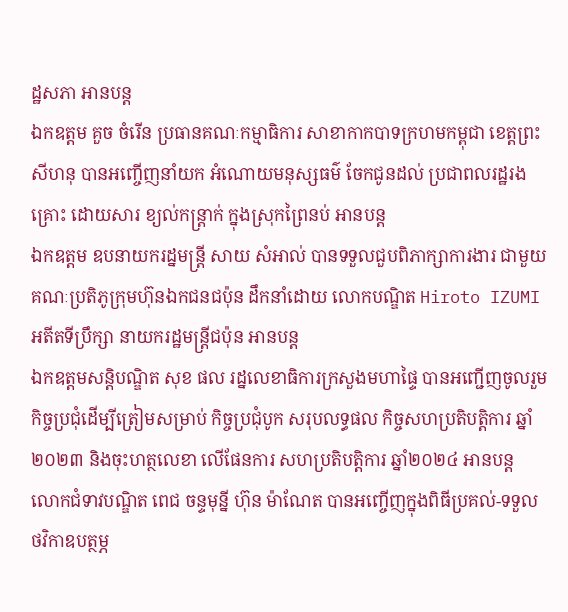ដ្ឋសភា អានបន្ត
ឯកឧត្តម គួច ចំរើន ប្រធានគណៈកម្មាធិការ សាខាកាកបាទក្រហមកម្ពុជា ខេត្តព្រះសីហនុ បានអញ្ចើញនាំយក អំណោយមនុស្សធម៌ ចែកជូនដល់ ប្រជាពលរដ្ឋរងគ្រោះ ដោយសារ ខ្យល់កន្ត្រាក់ ក្នុងស្រុកព្រៃនប់ អានបន្ត
ឯកឧត្តម ឧបនាយករដ្នមន្ត្រី សាយ សំអាល់ បានទទួលជួបពិភាក្សាការងារ ជាមួយ គណៈប្រតិភូក្រុមហ៊ុនឯកជនជប៉ុន ដឹកនាំដោយ លោកបណ្ឌិត Hiroto IZUMI អតីតទីប្រឹក្សា នាយករដ្ឋមន្ត្រីជប៉ុន អានបន្ត
ឯកឧត្តមសន្តិបណ្ឌិត សុខ ផល រដ្នលេខាធិការក្រសួងមហាផ្ទៃ បានអញ្ជើញចូលរួម កិច្ចប្រជុំដើម្បីត្រៀមសម្រាប់ កិច្ចប្រជុំបូក សរុបលទ្ធផល កិច្ចសហប្រតិបត្តិការ ឆ្នាំ២០២៣ និងចុះហត្ថលេខា លើផែនការ សហប្រតិបត្តិការ ឆ្នាំ២០២៤ អានបន្ត
លោកជំទាវបណ្ឌិត ពេជ ចន្ទមុន្នី ហ៊ុន ម៉ាណែត បានអញ្ចើញក្នុងពិធីប្រគល់-ទទួល ថវិកាឧបត្ថម្ភ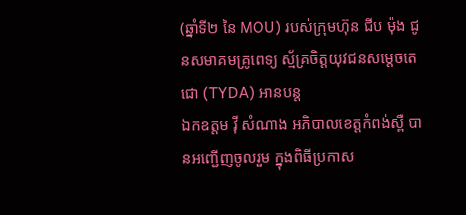(ឆ្នាំទី២ នៃ MOU) របស់ក្រុមហ៊ុន ជីប ម៉ុង ជូនសមាគមគ្រូពេទ្យ ស្ម័គ្រចិត្តយុវជនសម្ដេចតេជោ (TYDA) អានបន្ត
ឯកឧត្តម វ៉ី សំណាង អភិបាលខេត្តកំពង់ស្ពឺ បានអញ្ជើញចូលរួម ក្នុងពិធីប្រកាស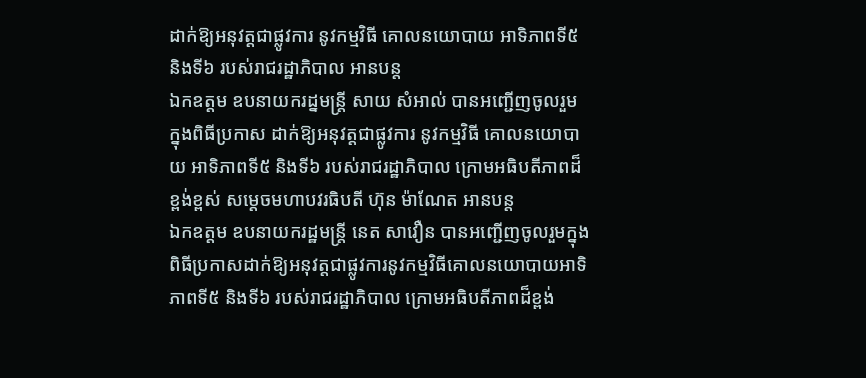ដាក់ឱ្យអនុវត្តជាផ្លូវការ នូវកម្មវិធី គោលនយោបាយ អាទិភាពទី៥ និងទី៦ របស់រាជរដ្ឋាភិបាល អានបន្ត
ឯកឧត្តម ឧបនាយករដ្នមន្ត្រី សាយ សំអាល់ បានអញ្ជើញចូលរួម ក្នុងពិធីប្រកាស ដាក់ឱ្យអនុវត្តជាផ្លូវការ នូវកម្មវិធី គោលនយោបាយ អាទិភាពទី៥ និងទី៦ របស់រាជរដ្ឋាភិបាល ក្រោមអធិបតីភាពដ៏ខ្ពង់ខ្ពស់ សម្តេចមហាបវរធិបតី ហ៊ុន ម៉ាណែត អានបន្ត
ឯកឧត្តម ឧបនាយករដ្ឋមន្រ្តី នេត សាវឿន បានអញ្ជើញចូលរួមក្នុងពិធីប្រកាសដាក់ឱ្យអនុវត្តជាផ្លូវការនូវកម្មវិធីគោលនយោបាយអាទិភាពទី៥ និងទី៦ របស់រាជរដ្ឋាភិបាល ក្រោមអធិបតីភាពដ៏ខ្ពង់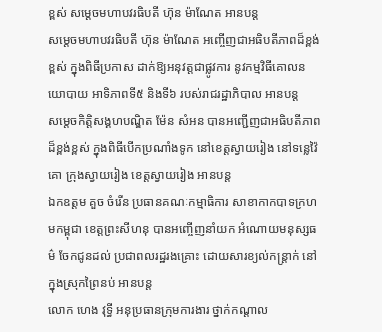ខ្ពស់ សម្តេចមហាបវរធិបតី ហ៊ុន ម៉ាណែត អានបន្ត
សម្តេចមហាបវរធិបតី ហ៊ុន ម៉ាណែត អញ្ចើញជាអធិបតីភាពដ៏ខ្ពង់ខ្ពស់ ក្នុងពិធីប្រកាស ដាក់ឱ្យអនុវត្តជាផ្លូវការ នូវកម្មវិធីគោលនយោបាយ អាទិភាពទី៥ និងទី៦ របស់រាជរដ្ឋាភិបាល អានបន្ត
សម្តេចកិត្តិសង្គហបណ្ឌិត ម៉ែន សំអន បានអញ្ជើញជាអធិបតីភាពដ៏ខ្ពង់ខ្ពស់ ក្នុងពិធីបើកប្រណាំងទូក នៅខេត្តស្វាយរៀង នៅទន្លេវ៉ៃគោ ក្រុងស្វាយរៀង ខេត្តស្វាយរៀង អានបន្ត
ឯកឧត្តម គួច ចំរើន ប្រធានគណៈកម្មាធិការ សាខាកាកបាទក្រហមកម្ពុជា ខេត្តព្រះសីហនុ បានអញ្ចើញនាំយក អំណោយមនុស្សធម៌ ចែកជូនដល់ ប្រជាពលរដ្ឋរងគ្រោះ ដោយសារខ្យល់កន្ត្រាក់ នៅក្នុងស្រុកព្រៃនប់ អានបន្ត
លោក ហេង វុទ្ធី អនុប្រធានក្រុមការងារ ថ្នាក់កណ្តាល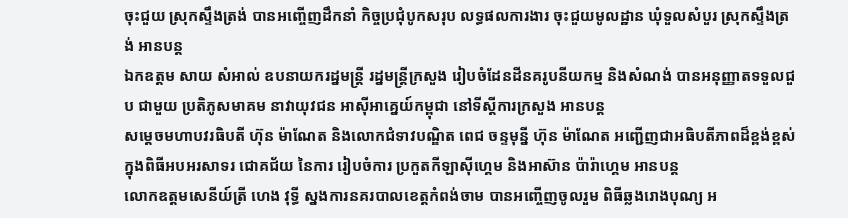ចុះជួយ ស្រុកស្ទឹងត្រង់ បានអញ្ចើញដឹកនាំ កិច្ចប្រជុំបូកសរុប លទ្ធផលការងារ ចុះជួយមូលដ្ឋាន ឃុំទួលសំបួរ ស្រុកស្ទឹងត្រង់ អានបន្ត
ឯកឧត្តម សាយ សំអាល់ ឧបនាយករដ្នមន្ត្រី រដ្នមន្ត្រីក្រសួង រៀបចំដែនដីនគរូបនីយកម្ម និងសំណង់ បានអនុញ្ញាតទទួលជួប ជាមួយ ប្រតិភូសមាគម នាវាយុវជន អាស៊ីអាគ្នេយ៍កម្ពុជា នៅទីស្ដីការក្រសួង អានបន្ត
សម្តេចមហាបវរធិបតី ហ៊ុន ម៉ាណែត និងលោកជំទាវបណ្ឌិត ពេជ ចន្ទមុន្នី ហ៊ុន ម៉ាណែត អញ្ជើញជាអធិបតីភាពដ៏ខ្ពង់ខ្ពស់ ក្នុងពិធីអបអរសាទរ ជោគជ័យ នៃការ រៀបចំការ ប្រកួតកីឡាស៊ីហ្គេម និងអាស៊ាន ប៉ារ៉ាហ្គេម អានបន្ត
លោកឧត្តមសេនីយ៍ត្រី ហេង វុទ្ធី ស្នងការនគរបាលខេត្តកំពង់ចាម បានអញ្ចើញចូលរួម ពិធីឆ្លងរោងបុណ្យ អ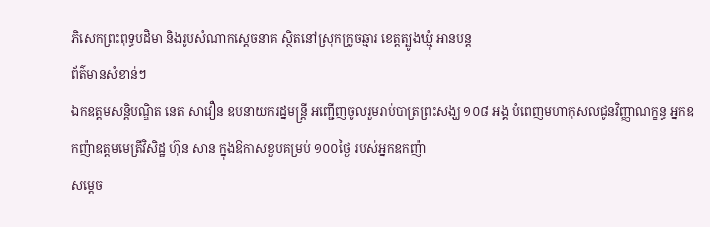ភិសេកព្រះពុទ្ធបដិមា និងរូបសំណាកស្តេចនាគ ស្ថិតនៅស្រុកក្រូចឆ្មារ ខេត្តត្បូងឃ្មុំ អានបន្ត
ព័ត៌មានសំខាន់ៗ
ឯកឧត្តមសន្តិបណ្ឌិត នេត សាវឿន ឧបនាយករដ្នមន្ត្រី អញ្ជើញចូលរួមរាប់បាត្រព្រះសង្ឃ ១០៨ អង្គ បំពេញមហាកុសលជូនវិញ្ញាណក្ខន្ធ អ្នកឧកញ៉ាឧត្តមមេត្រីវិសិដ្ឋ ហ៊ុន សាន ក្នុងឱកាសខួបគម្រប់ ១០០ថ្ងៃ របស់អ្នកឧកញ៉ា
សម្តេច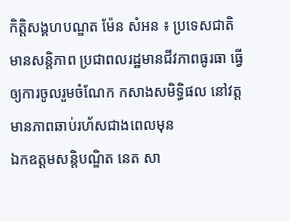កិត្តិសង្គហបណ្ឌត ម៉ែន សំអន ៖ ប្រទេសជាតិមានសន្តិភាព ប្រជាពលរដ្ឋមានជីវភាពធូរធា ធ្វើឲ្យការចូលរួមចំណែក កសាងសមិទ្ធិផល នៅវត្តមានភាពឆាប់រហ័សជាងពេលមុន
ឯកឧត្តមសន្តិបណ្ឌិត នេត សា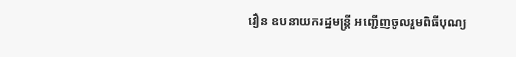វឿន ឧបនាយករដ្នមន្ត្រី អញ្ជើញចូលរួមពិធីបុណ្យ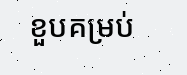ខួបគម្រប់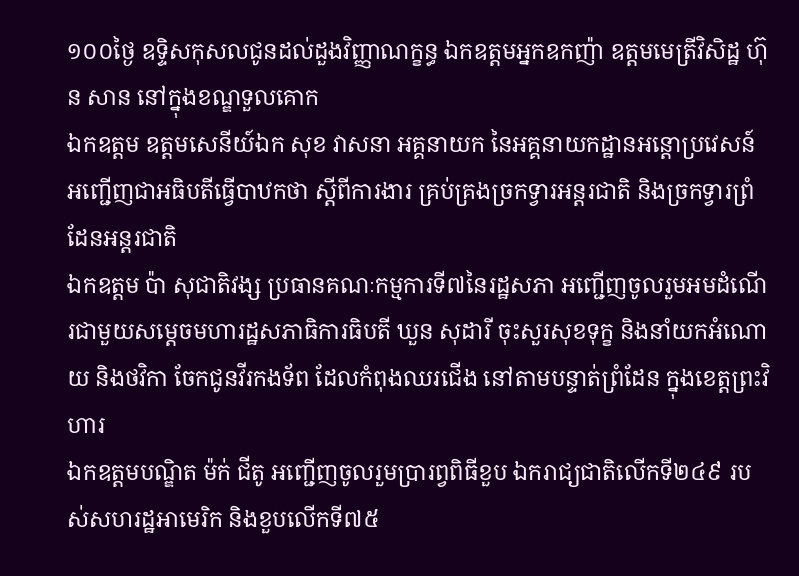១០០ថ្ងៃ ឧទ្ទិសកុសលជូនដល់ដួងវិញ្ញាណក្ខន្ធ ឯកឧត្តមអ្នកឧកញ៉ា ឧត្តមមេត្រីវិសិដ្ឋ ហ៊ុន សាន នៅក្នុងខណ្ឌទួលគោក
ឯកឧត្តម ឧត្តមសេនីយ៍ឯក សុខ វាសនា អគ្គនាយក នៃអគ្គនាយកដ្ឋានអន្តោប្រវេសន៍ អញ្ជើញជាអធិបតីធ្វើបាឋកថា ស្ដីពីការងារ គ្រប់គ្រងច្រកទ្វារអន្តរជាតិ និងច្រកទ្វារព្រំដែនអន្តរជាតិ
ឯកឧត្តម ប៉ា សុជាតិវង្ស ប្រធានគណៈកម្មការទី៧នៃរដ្ឋសភា អញ្ជើញចូលរួមអមដំណើរជាមួយសម្តេចមហារដ្ឋសភាធិការធិបតី ឃួន សុដារី ចុះសួរសុខទុក្ខ និងនាំយកអំណោយ និងថវិកា ចែកជូនវីរកងទ័ព ដែលកំពុងឈរជើង នៅតាមបន្ទាត់ព្រំដែន ក្នុងខេត្តព្រះវិហារ
ឯកឧត្តមបណ្ឌិត ម៉ក់ ជីតូ អញ្ជើញចូលរួមប្រារព្វពិធីខួប ឯករាជ្យជាតិលើកទី២៤៩ របស់សហរដ្ឋអាមេរិក និងខួបលើកទី៧៥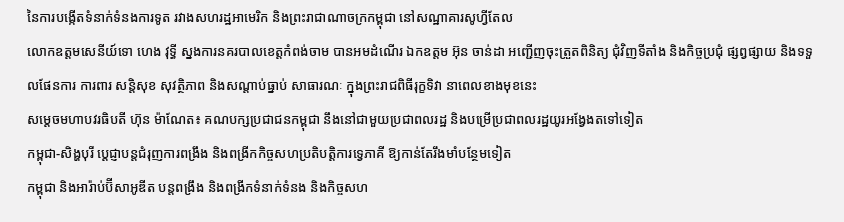នៃការបង្កើតទំនាក់ទំនងការទូត រវាងសហរដ្ឋអាមេរិក និងព្រះរាជាណាចក្រកម្ពុជា នៅសណ្ឋាគារសូហ្វីតែល
លោកឧត្តមសេនីយ៍ទោ ហេង វុទ្ធី ស្នងការនគរបាលខេត្តកំពង់ចាម បានអមដំណើរ ឯកឧត្តម អ៊ុន ចាន់ដា អញ្ជើញចុះត្រួតពិនិត្យ ជុំវិញទីតាំង និងកិច្ចប្រជុំ ផ្សព្វផ្សាយ និងទទួលផែនការ ការពារ សន្តិសុខ សុវត្ថិភាព និងសណ្តាប់ធ្នាប់ សាធារណៈ ក្នុងព្រះរាជពិធីរុក្ខទិវា នាពេលខាងមុខនេះ
សម្តេចមហាបវរធិបតី ហ៊ុន ម៉ាណែត៖ គណបក្សប្រជាជនកម្ពុជា នឹងនៅជាមួយប្រជាពលរដ្ឋ និងបម្រើប្រជាពលរដ្ឋយូរអង្វែងតទៅទៀត
កម្ពុជា-សិង្ហបុរី ប្ដេជ្ញាបន្តជំរុញការពង្រឹង និងពង្រីកកិច្ចសហប្រតិបត្តិការទ្វេភាគី ឱ្យកាន់តែរឹងមាំបន្ថែមទៀត
កម្ពុជា និងអារ៉ាប់ប៊ីសាអូឌីត បន្តពង្រឹង និងពង្រីកទំនាក់ទំនង និងកិច្ចសហ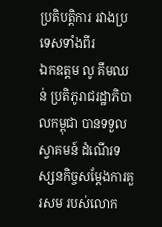ប្រតិបត្តិការ រវាងប្រទេសទាំងពីរ
ឯកឧត្តម លូ គឹមឈន់ ប្រតិភូរាជរដ្ឋាភិបាលកម្ពុជា បានទទួលស្វាគមន៍ ដំណើរទស្សនកិច្ចសម្តែងការគួរសម របស់លោក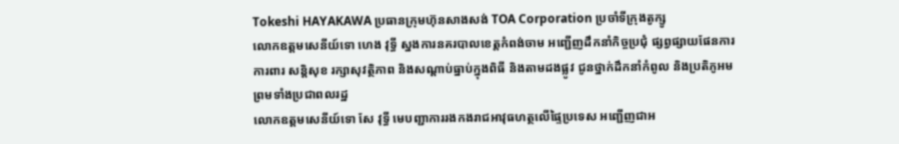Tokeshi HAYAKAWA ប្រធានក្រុមហ៊ុនសាងសង់ TOA Corporation ប្រចាំទីក្រុងតូក្សូ
លោកឧត្តមសេនីយ៍ទោ ហេង វុទ្ធី ស្នងការនគរបាលខេត្តកំពង់ចាម អញ្ជើញដឹកនាំកិច្ចប្រជុំ ផ្សព្វផ្សាយផែនការ ការពារ សន្តិសុខ រក្សាសុវត្ថិភាព និងសណ្តាប់ធ្នាប់ក្នុងពិធី និងតាមដងផ្លូវ ជូនថ្នាក់ដឹកនាំកំពូល និងប្រតិភូអម ព្រមទាំងប្រជាពលរដ្ឋ
លោកឧត្តមសេនីយ៍ទោ សែ វុទ្ធី មេបញ្ជាការរងកងរាជអាវុធហត្ថលើផ្ទៃប្រទេស អញ្ជើញជាអ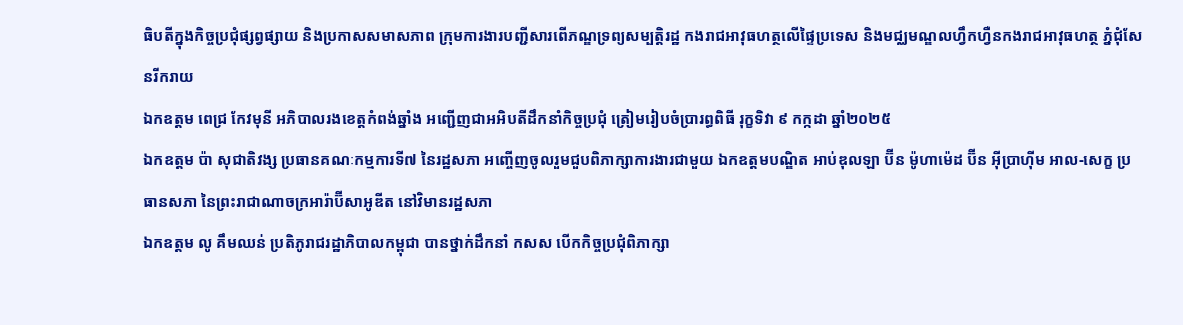ធិបតីក្នុងកិច្ចប្រជុំផ្សព្វផ្សាយ និងប្រកាសសមាសភាព ក្រុមការងារបញ្ជីសារពើភណ្ឌទ្រព្យសម្បត្តិរដ្ឋ កងរាជអាវុធហត្ថលើផ្ទៃប្រទេស និងមជ្ឈមណ្ឌលហ្វឹកហ្វឺនកងរាជអាវុធហត្ថ ភ្នំជុំសែនរីករាយ
ឯកឧត្តម ពេជ្រ កែវមុនី អភិបាលរងខេត្ដកំពង់ឆ្នាំង អញ្ជើញជាអអិបតីដឹកនាំកិច្ចប្រជុំ ត្រៀមរៀបចំប្រារព្ធពិធី រុក្ខទិវា ៩ កក្កដា ឆ្នាំ២០២៥
ឯកឧត្តម ប៉ា សុជាតិវង្ស ប្រធានគណៈកម្មការទី៧ នៃរដ្ឋសភា អញ្ចើញចូលរួមជួបពិភាក្សាការងារជាមួយ ឯកឧត្តមបណ្ឌិត អាប់ឌុលឡា ប៊ីន ម៉ូហាម៉េដ ប៊ីន អ៊ីប្រាហ៊ីម អាល-សេក្ខ ប្រធានសភា នៃព្រះរាជាណាចក្រអារ៉ាប៊ីសាអូឌីត នៅវិមានរដ្ឋសភា
ឯកឧត្តម លូ គឹមឈន់ ប្រតិភូរាជរដ្ឋាភិបាលកម្ពុជា បានថ្នាក់ដឹកនាំ កសស បើកកិច្ចប្រជុំពិភាក្សា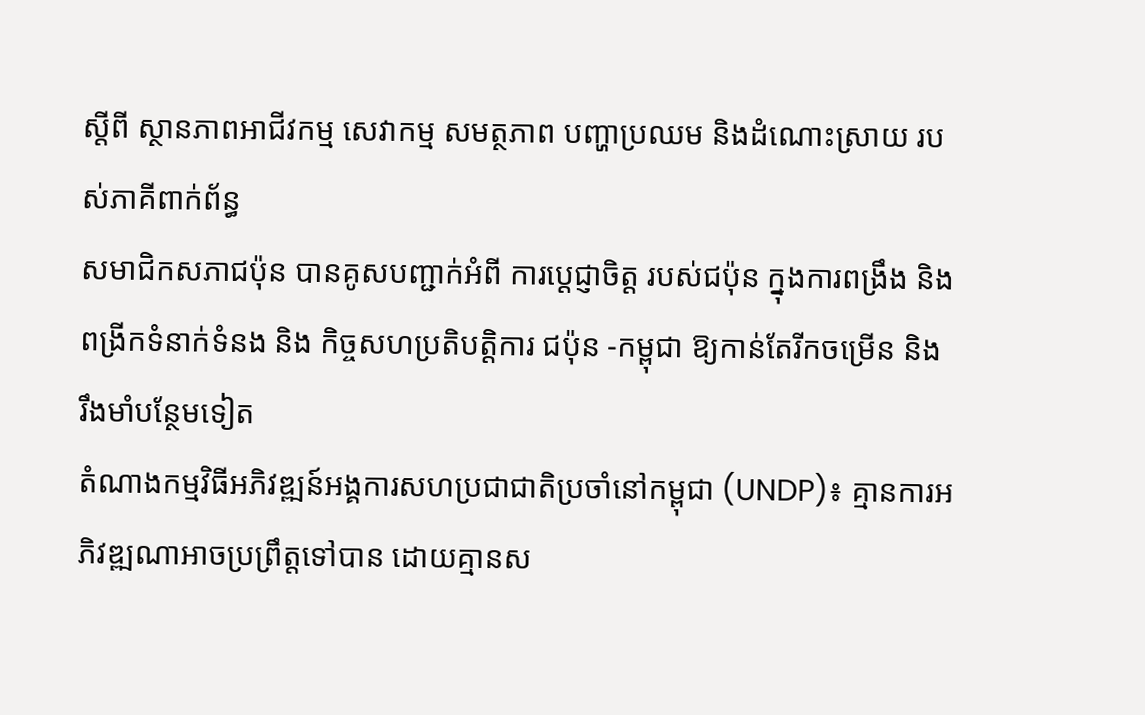ស្តីពី ស្ថានភាពអាជីវកម្ម សេវាកម្ម សមត្ថភាព បញ្ហាប្រឈម និងដំណោះស្រាយ របស់ភាគីពាក់ព័ន្ធ
សមាជិកសភាជប៉ុន បានគូសបញ្ជាក់អំពី ការប្ដេជ្ញាចិត្ត របស់ជប៉ុន ក្នុងការពង្រឹង និង ពង្រីកទំនាក់ទំនង និង កិច្ចសហប្រតិបត្តិការ ជប៉ុន -កម្ពុជា ឱ្យកាន់តែរីកចម្រេីន និង រឹងមាំបន្ថែមទៀត
តំណាងកម្មវិធីអភិវឌ្ឍន៍អង្គការសហប្រជាជាតិប្រចាំនៅកម្ពុជា (UNDP)៖ គ្មានការអភិវឌ្ឍណាអាចប្រព្រឹត្តទៅបាន ដោយគ្មានស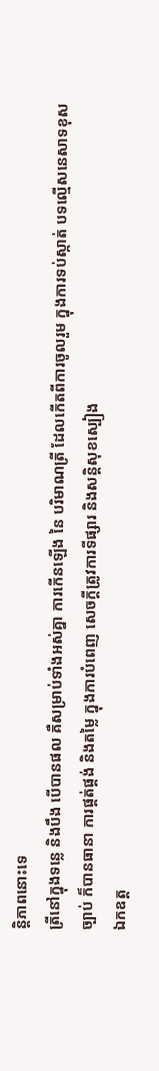ន្តិភាពនោះទេ
ត្រីនៅក្នុងទន្លេ និងបឹង បើបានផល គឺសម្រាប់ទាំងអស់គ្នា ការកើនឡើង នៃ បរិមាណត្រី ដែលកើតពីការចូលរួម ក្នុងការទប់ស្កាត់ បទល្មើសនេសាទខុសច្បាប់ ក៏បានធានា ការផ្គត់ផ្គង់ និងតម្លៃ ក្នុងការបំពេញ សេចក្តីត្រូវការទីផ្សារ និងសន្តិសុខស្បៀង
ឯកឧត្ត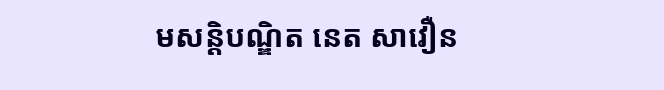មសន្តិបណ្ឌិត នេត សាវឿន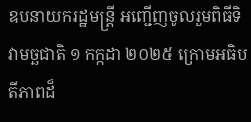ឧបនាយករដ្ឋមន្រ្តី អញ្ជើញចូលរួមពិធីទិវាមច្ឆជាតិ ១ កក្កដា ២០២៥ ក្រោមអធិបតីភាពដ៏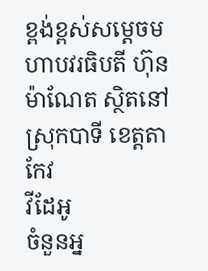ខ្ពង់ខ្ពស់សម្តេចមហាបវរធិបតី ហ៊ុន ម៉ាណែត ស្ថិតនៅស្រុកបាទី ខេត្តតាកែវ
វីដែអូ
ចំនួនអ្ន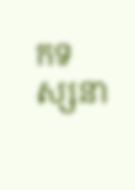កទស្សនា